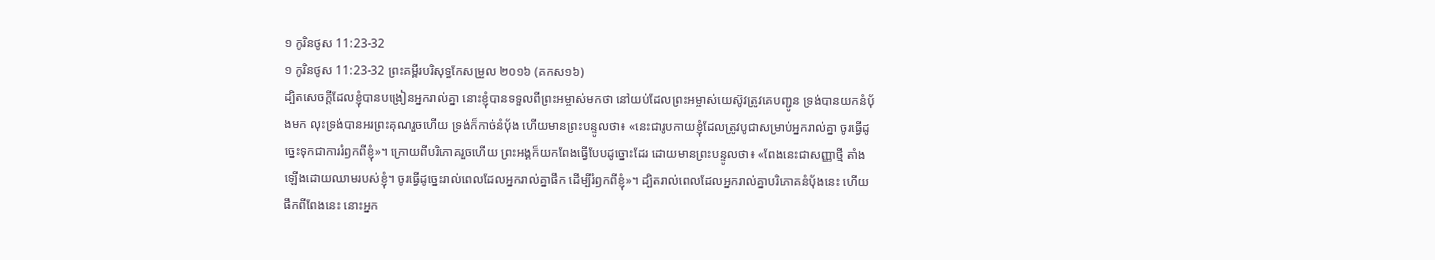១ កូរិនថូស 11:23-32
១ កូរិនថូស 11:23-32 ព្រះគម្ពីរបរិសុទ្ធកែសម្រួល ២០១៦ (គកស១៦)
ដ្បិតសេចក្តីដែលខ្ញុំបានបង្រៀនអ្នករាល់គ្នា នោះខ្ញុំបានទទួលពីព្រះអម្ចាស់មកថា នៅយប់ដែលព្រះអម្ចាស់យេស៊ូវត្រូវគេបញ្ជូន ទ្រង់បានយកនំបុ័ងមក លុះទ្រង់បានអរព្រះគុណរួចហើយ ទ្រង់ក៏កាច់នំបុ័ង ហើយមានព្រះបន្ទូលថា៖ «នេះជារូបកាយខ្ញុំដែលត្រូវបូជាសម្រាប់អ្នករាល់គ្នា ចូរធ្វើដូច្នេះទុកជាការរំឭកពីខ្ញុំ»។ ក្រោយពីបរិភោគរួចហើយ ព្រះអង្គក៏យកពែងធ្វើបែបដូច្នោះដែរ ដោយមានព្រះបន្ទូលថា៖ «ពែងនេះជាសញ្ញាថ្មី តាំងឡើងដោយឈាមរបស់ខ្ញុំ។ ចូរធ្វើដូច្នេះរាល់ពេលដែលអ្នករាល់គ្នាផឹក ដើម្បីរំឭកពីខ្ញុំ»។ ដ្បិតរាល់ពេលដែលអ្នករាល់គ្នាបរិភោគនំបុ័ងនេះ ហើយផឹកពីពែងនេះ នោះអ្នក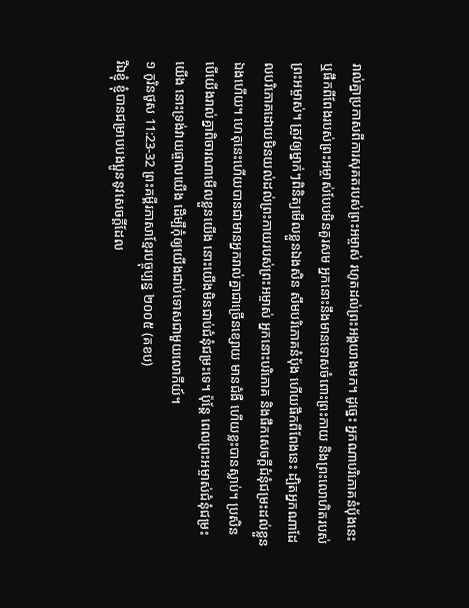រាល់គ្នាប្រកាសពីការសុគតរបស់ព្រះអម្ចាស់ រហូតដល់ព្រះអង្គយាងមក។ ដូច្នេះ អ្នកណាបរិភោគនំបុ័ងនេះ ឬផឹកពីពែងរបស់ព្រះអម្ចាស់បែបមិនគួរសម អ្នកនោះនឹងមានទោសចំពោះព្រះកាយ និងព្រះលោហិតរបស់ព្រះអម្ចាស់។ ត្រូវឲ្យម្នាក់ៗពិនិត្យមើលខ្លួនឯងសិន សឹមបរិភោគនំបុ័ង ហើយផឹកពីពែងនេះ ដ្បិតអ្នកណាដែលបរិភោគដោយមិនយល់ដល់ព្រះកាយរបស់ព្រះអម្ចាស់ អ្នកនោះបរិភោគ និងផឹកសេចក្ដីជំនុំជម្រះដល់ខ្លួនឯងហើយ។ ហេតុនេះហើយបានជាមានអ្នករាល់គ្នាជាច្រើនខ្សោយ មានជំងឺ ហើយខ្លះបានស្លាប់។ ប្រសិនបើយើងរាល់គ្នាពិចារណាមើលខ្លួនយើង នោះយើងមិនជាប់ជំនុំជម្រះទេ។ ប៉ុន្តែ ពេលព្រះអម្ចាស់ជំនុំជម្រះយើង នោះទ្រង់វាយផ្ចាលយើង ដើម្បីកុំឲ្យយើងជាប់ទោសជាមួយលោកីយ៍។
១ កូរិនថូស 11:23-32 ព្រះគម្ពីរភាសាខ្មែរបច្ចុប្បន្ន ២០០៥ (គខប)
រីឯខ្ញុំ ខ្ញុំបានជម្រាបបងប្អូននូវសេចក្ដីដែល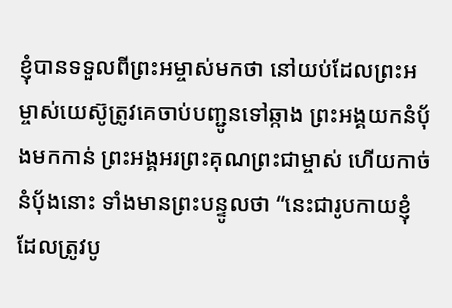ខ្ញុំបានទទួលពីព្រះអម្ចាស់មកថា នៅយប់ដែលព្រះអម្ចាស់យេស៊ូត្រូវគេចាប់បញ្ជូនទៅឆ្កាង ព្រះអង្គយកនំប៉័ងមកកាន់ ព្រះអង្គអរព្រះគុណព្រះជាម្ចាស់ ហើយកាច់នំប៉័ងនោះ ទាំងមានព្រះបន្ទូលថា “នេះជារូបកាយខ្ញុំ ដែលត្រូវបូ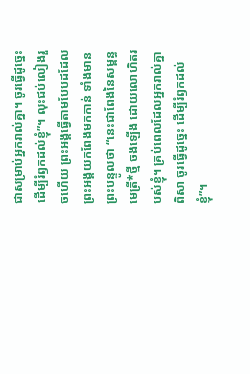ជាសម្រាប់អ្នករាល់គ្នា។ ចូរធ្វើដូច្នេះ ដើម្បីរំឭកដល់ខ្ញុំ”។ លុះជប់លៀងរួចហើយ ព្រះអង្គធ្វើតាមបែបដដែល ព្រះអង្គយកពែងមកកាន់ ទាំងមានព្រះបន្ទូលថា “នេះជាពែងនៃសម្ពន្ធមេត្រី*ថ្មី ចងឡើង ដោយលោហិតរបស់ខ្ញុំ។ គ្រប់ពេលដែលអ្នករាល់គ្នាពិសា ចូរធ្វើដូច្នេះ ដើម្បីរំឭកដល់ខ្ញុំ”។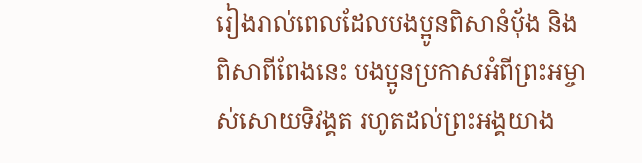រៀងរាល់ពេលដែលបងប្អូនពិសានំប៉័ង និងពិសាពីពែងនេះ បងប្អូនប្រកាសអំពីព្រះអម្ចាស់សោយទិវង្គត រហូតដល់ព្រះអង្គយាង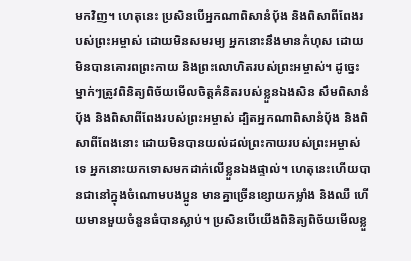មកវិញ។ ហេតុនេះ ប្រសិនបើអ្នកណាពិសានំប៉័ង និងពិសាពីពែងរបស់ព្រះអម្ចាស់ ដោយមិនសមរម្យ អ្នកនោះនឹងមានកំហុស ដោយមិនបានគោរពព្រះកាយ និងព្រះលោហិតរបស់ព្រះអម្ចាស់។ ដូច្នេះ ម្នាក់ៗត្រូវពិនិត្យពិច័យមើលចិត្តគំនិតរបស់ខ្លួនឯងសិន សឹមពិសានំប៉័ង និងពិសាពីពែងរបស់ព្រះអម្ចាស់ ដ្បិតអ្នកណាពិសានំប៉័ង និងពិសាពីពែងនោះ ដោយមិនបានយល់ដល់ព្រះកាយរបស់ព្រះអម្ចាស់ទេ អ្នកនោះយកទោសមកដាក់លើខ្លួនឯងផ្ទាល់។ ហេតុនេះហើយបានជានៅក្នុងចំណោមបងប្អូន មានគ្នាច្រើនខ្សោយកម្លាំង និងឈឺ ហើយមានមួយចំនួនធំបានស្លាប់។ ប្រសិនបើយើងពិនិត្យពិច័យមើលខ្លួ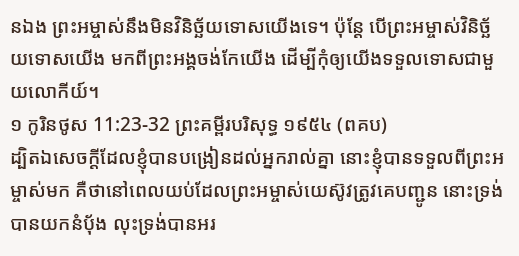នឯង ព្រះអម្ចាស់នឹងមិនវិនិច្ឆ័យទោសយើងទេ។ ប៉ុន្តែ បើព្រះអម្ចាស់វិនិច្ឆ័យទោសយើង មកពីព្រះអង្គចង់កែយើង ដើម្បីកុំឲ្យយើងទទួលទោសជាមួយលោកីយ៍។
១ កូរិនថូស 11:23-32 ព្រះគម្ពីរបរិសុទ្ធ ១៩៥៤ (ពគប)
ដ្បិតឯសេចក្ដីដែលខ្ញុំបានបង្រៀនដល់អ្នករាល់គ្នា នោះខ្ញុំបានទទួលពីព្រះអម្ចាស់មក គឺថានៅពេលយប់ដែលព្រះអម្ចាស់យេស៊ូវត្រូវគេបញ្ជូន នោះទ្រង់បានយកនំបុ័ង លុះទ្រង់បានអរ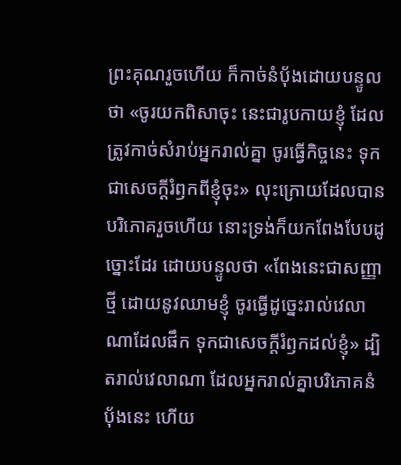ព្រះគុណរួចហើយ ក៏កាច់នំបុ័ងដោយបន្ទូលថា «ចូរយកពិសាចុះ នេះជារូបកាយខ្ញុំ ដែលត្រូវកាច់សំរាប់អ្នករាល់គ្នា ចូរធ្វើកិច្ចនេះ ទុកជាសេចក្ដីរំឭកពីខ្ញុំចុះ» លុះក្រោយដែលបានបរិភោគរួចហើយ នោះទ្រង់ក៏យកពែងបែបដូច្នោះដែរ ដោយបន្ទូលថា «ពែងនេះជាសញ្ញាថ្មី ដោយនូវឈាមខ្ញុំ ចូរធ្វើដូច្នេះរាល់វេលាណាដែលផឹក ទុកជាសេចក្ដីរំឭកដល់ខ្ញុំ» ដ្បិតរាល់វេលាណា ដែលអ្នករាល់គ្នាបរិភោគនំបុ័ងនេះ ហើយ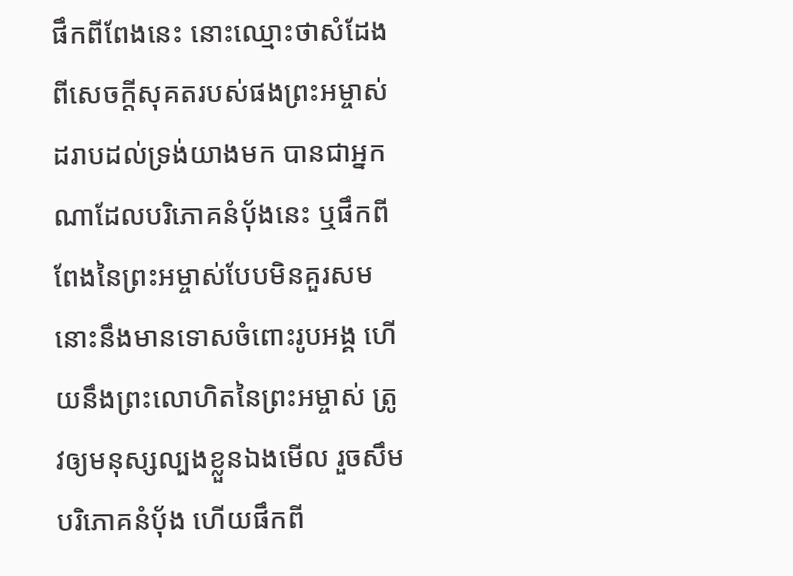ផឹកពីពែងនេះ នោះឈ្មោះថាសំដែងពីសេចក្ដីសុគតរបស់ផងព្រះអម្ចាស់ ដរាបដល់ទ្រង់យាងមក បានជាអ្នកណាដែលបរិភោគនំបុ័ងនេះ ឬផឹកពីពែងនៃព្រះអម្ចាស់បែបមិនគួរសម នោះនឹងមានទោសចំពោះរូបអង្គ ហើយនឹងព្រះលោហិតនៃព្រះអម្ចាស់ ត្រូវឲ្យមនុស្សល្បងខ្លួនឯងមើល រួចសឹមបរិភោគនំបុ័ង ហើយផឹកពី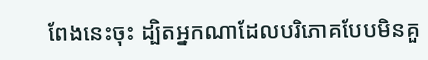ពែងនេះចុះ ដ្បិតអ្នកណាដែលបរិភោគបែបមិនគួ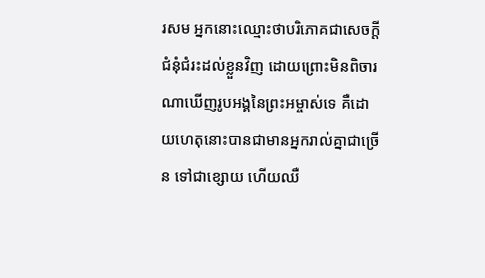រសម អ្នកនោះឈ្មោះថាបរិភោគជាសេចក្ដីជំនុំជំរះដល់ខ្លួនវិញ ដោយព្រោះមិនពិចារណាឃើញរូបអង្គនៃព្រះអម្ចាស់ទេ គឺដោយហេតុនោះបានជាមានអ្នករាល់គ្នាជាច្រើន ទៅជាខ្សោយ ហើយឈឺ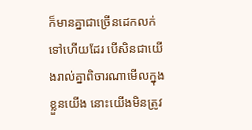ក៏មានគ្នាជាច្រើនដេកលក់ទៅហើយដែរ បើសិនជាយើងរាល់គ្នាពិចារណាមើលក្នុងខ្លួនយើង នោះយើងមិនត្រូវ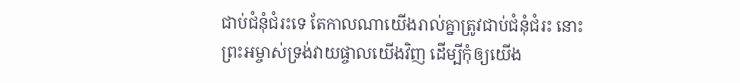ជាប់ជំនុំជំរះទេ តែកាលណាយើងរាល់គ្នាត្រូវជាប់ជំនុំជំរះ នោះព្រះអម្ចាស់ទ្រង់វាយផ្ចាលយើងវិញ ដើម្បីកុំឲ្យយើង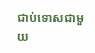ជាប់ទោសជាមួយ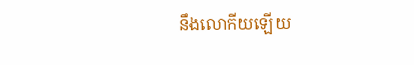នឹងលោកីយឡើយ